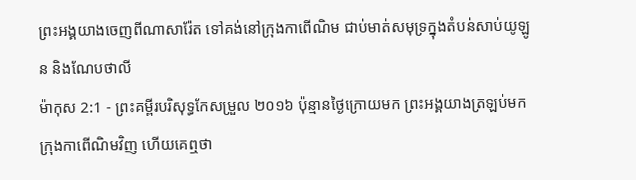ព្រះអង្គយាងចេញពីណាសារ៉ែត ទៅគង់នៅក្រុងកាពើណិម ជាប់មាត់សមុទ្រក្នុងតំបន់សាប់យូឡូន និងណែបថាលី
ម៉ាកុស 2:1 - ព្រះគម្ពីរបរិសុទ្ធកែសម្រួល ២០១៦ ប៉ុន្មានថ្ងៃក្រោយមក ព្រះអង្គយាងត្រឡប់មកក្រុងកាពើណិមវិញ ហើយគេឮថា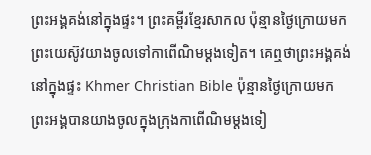ព្រះអង្គគង់នៅក្នុងផ្ទះ។ ព្រះគម្ពីរខ្មែរសាកល ប៉ុន្មានថ្ងៃក្រោយមក ព្រះយេស៊ូវយាងចូលទៅកាពើណិមម្ដងទៀត។ គេឮថាព្រះអង្គគង់នៅក្នុងផ្ទះ Khmer Christian Bible ប៉ុន្មានថ្ងៃក្រោយមក ព្រះអង្គបានយាងចូលក្នុងក្រុងកាពើណិមម្ដងទៀ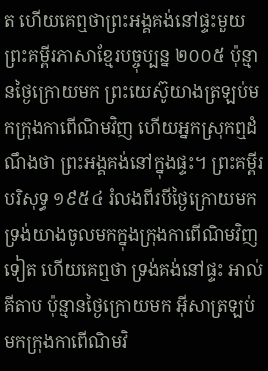ត ហើយគេឮថាព្រះអង្គគង់នៅផ្ទះមួយ ព្រះគម្ពីរភាសាខ្មែរបច្ចុប្បន្ន ២០០៥ ប៉ុន្មានថ្ងៃក្រោយមក ព្រះយេស៊ូយាងត្រឡប់មកក្រុងកាពើណិមវិញ ហើយអ្នកស្រុកឮដំណឹងថា ព្រះអង្គគង់នៅក្នុងផ្ទះ។ ព្រះគម្ពីរបរិសុទ្ធ ១៩៥៤ រំលងពីរបីថ្ងៃក្រោយមក ទ្រង់យាងចូលមកក្នុងក្រុងកាពើណិមវិញទៀត ហើយគេឮថា ទ្រង់គង់នៅផ្ទះ អាល់គីតាប ប៉ុន្មានថ្ងៃក្រោយមក អ៊ីសាត្រឡប់មកក្រុងកាពើណិមវិ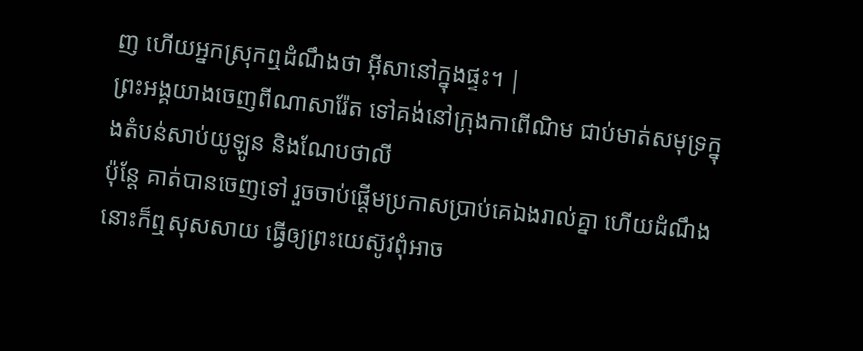ញ ហើយអ្នកស្រុកឮដំណឹងថា អ៊ីសានៅក្នុងផ្ទះ។ |
ព្រះអង្គយាងចេញពីណាសារ៉ែត ទៅគង់នៅក្រុងកាពើណិម ជាប់មាត់សមុទ្រក្នុងតំបន់សាប់យូឡូន និងណែបថាលី
ប៉ុន្តែ គាត់បានចេញទៅ រួចចាប់ផ្ដើមប្រកាសប្រាប់គេឯងរាល់គ្នា ហើយដំណឹងនោះក៏ឮសុសសាយ ធ្វើឲ្យព្រះយេស៊ូវពុំអាច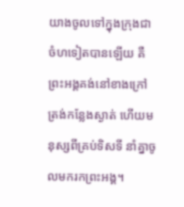យាងចូលទៅក្នុងក្រុងជាចំហទៀតបានឡើយ គឺព្រះអង្គគង់នៅខាងក្រៅ ត្រង់កន្លែងស្ងាត់ ហើយមនុស្សពីគ្រប់ទិសទី នាំគ្នាចូលមករកព្រះអង្គ។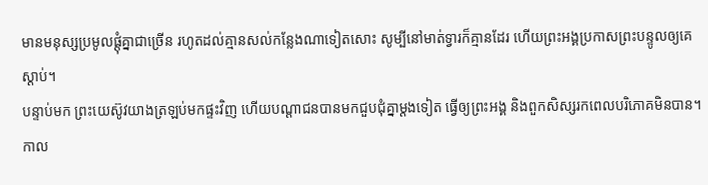មានមនុស្សប្រមូលផ្ដុំគ្នាជាច្រើន រហូតដល់គ្មានសល់កន្លែងណាទៀតសោះ សូម្បីនៅមាត់ទ្វារក៏គ្មានដែរ ហើយព្រះអង្គប្រកាសព្រះបន្ទូលឲ្យគេស្ដាប់។
បន្ទាប់មក ព្រះយេស៊ូវយាងត្រឡប់មកផ្ទះវិញ ហើយបណ្តាជនបានមកជួបជុំគ្នាម្តងទៀត ធ្វើឲ្យព្រះអង្គ និងពួកសិស្សរកពេលបរិភោគមិនបាន។
កាល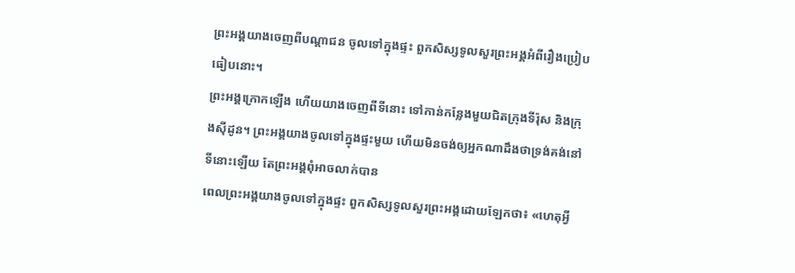ព្រះអង្គយាងចេញពីបណ្ដាជន ចូលទៅក្នុងផ្ទះ ពួកសិស្សទូលសួរព្រះអង្គអំពីរឿងប្រៀបធៀបនោះ។
ព្រះអង្គក្រោកឡើង ហើយយាងចេញពីទីនោះ ទៅកាន់កន្លែងមួយជិតក្រុងទីរ៉ុស និងក្រុងស៊ីដូន។ ព្រះអង្គយាងចូលទៅក្នុងផ្ទះមួយ ហើយមិនចង់ឲ្យអ្នកណាដឹងថាទ្រង់គង់នៅទីនោះឡើយ តែព្រះអង្គពុំអាចលាក់បាន
ពេលព្រះអង្គយាងចូលទៅក្នុងផ្ទះ ពួកសិស្សទូលសួរព្រះអង្គដោយឡែកថា៖ «ហេតុអ្វី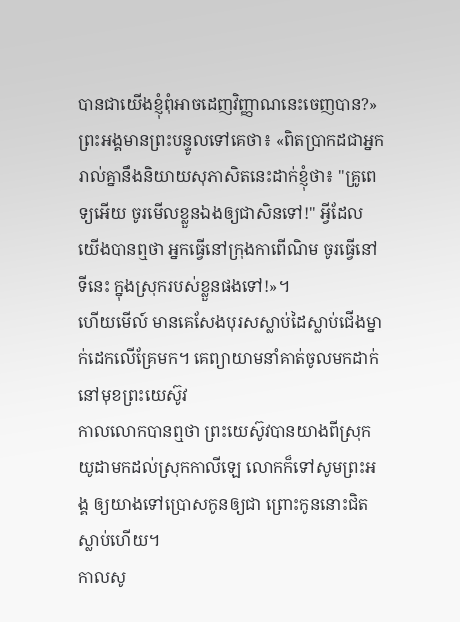បានជាយើងខ្ញុំពុំអាចដេញវិញ្ញាណនេះចេញបាន?»
ព្រះអង្គមានព្រះបន្ទូលទៅគេថា៖ «ពិតប្រាកដជាអ្នករាល់គ្នានឹងនិយាយសុភាសិតនេះដាក់ខ្ញុំថា៖ "គ្រូពេទ្យអើយ ចូរមើលខ្លួនឯងឲ្យជាសិនទៅ!" អ្វីដែលយើងបានឮថា អ្នកធ្វើនៅក្រុងកាពើណិម ចូរធ្វើនៅទីនេះ ក្នុងស្រុករបស់ខ្លួនផងទៅ!»។
ហើយមើល៍ មានគេសែងបុរសស្លាប់ដៃស្លាប់ជើងម្នាក់ដេកលើគ្រែមក។ គេព្យាយាមនាំគាត់ចូលមកដាក់នៅមុខព្រះយេស៊ូវ
កាលលោកបានឮថា ព្រះយេស៊ូវបានយាងពីស្រុកយូដាមកដល់ស្រុកកាលីឡេ លោកក៏ទៅសូមព្រះអង្គ ឲ្យយាងទៅប្រោសកូនឲ្យជា ព្រោះកូននោះជិតស្លាប់ហើយ។
កាលសូ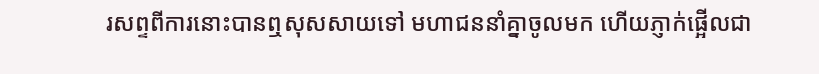រសព្ទពីការនោះបានឮសុសសាយទៅ មហាជននាំគ្នាចូលមក ហើយភ្ញាក់ផ្អើលជា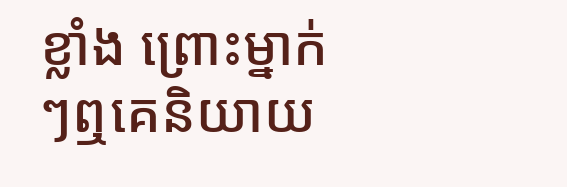ខ្លាំង ព្រោះម្នាក់ៗឮគេនិយាយ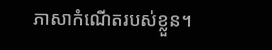ភាសាកំណើតរបស់ខ្លួន។